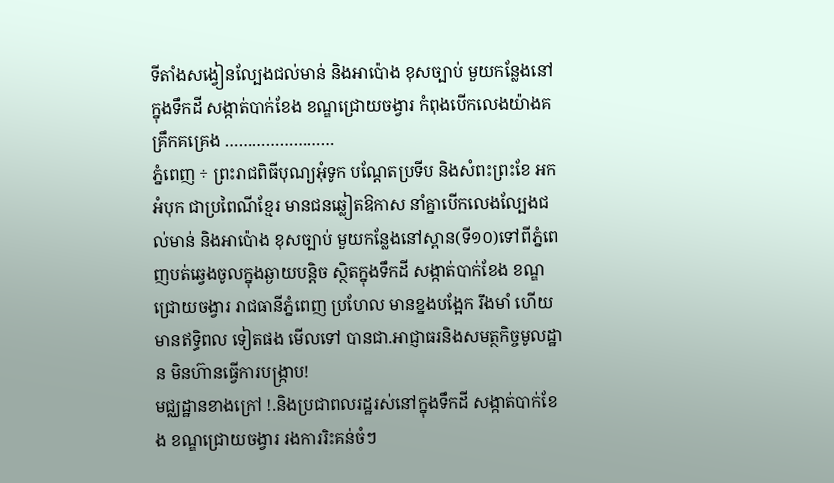ទីតាំងសង្វៀនល្បែងជល់មាន់ និងអាប៉ោង ខុសច្បាប់ មួយកន្លែងនៅក្នុងទឹកដី សង្កាត់បាក់ខែង ខណ្ឌជ្រោយចង្វារ កំពុងបើកលេងយ៉ាងគគ្រឹកគគ្រេង ……………………
ភ្នំពេញ ÷ ព្រះរាជពិធីបុណ្យអុំទូក បណ្តែតប្រទីប និងសំពះព្រះខែ អកអំបុក ជាប្រពៃណីខ្មែរ មានជនឆ្លៀតឱកាស នាំគ្នាបើកលេងល្បែងជល់មាន់ និងអាប៉ោង ខុសច្បាប់ មួយកន្លែងនៅស្ពាន(ទី១០)ទៅពីភ្នំពេញបត់ឆ្វេងចូលក្នុងឆ្ងាយបន្តិច ស្ថិតក្នុងទឹកដី សង្កាត់បាក់ខែង ខណ្ឌជ្រោយចង្វារ រាជធានីភ្នំពេញ ប្រហែល មានខ្នងបង្អែក រឹងមាំ ហើយមានឥទ្ធិពល ទៀតផង មើលទៅ បានជា.អាជ្ញាធរនិងសមត្ថកិច្ចមូលដ្ឋាន មិនហ៊ានធ្វើការបង្រ្កាប!
មជ្ឈដ្ឋានខាងក្រៅ !.និងប្រជាពលរដ្ឋរស់នៅក្នុងទឹកដី សង្កាត់បាក់ខែង ខណ្ឌជ្រោយចង្វារ រងការរិះគន់ចំៗ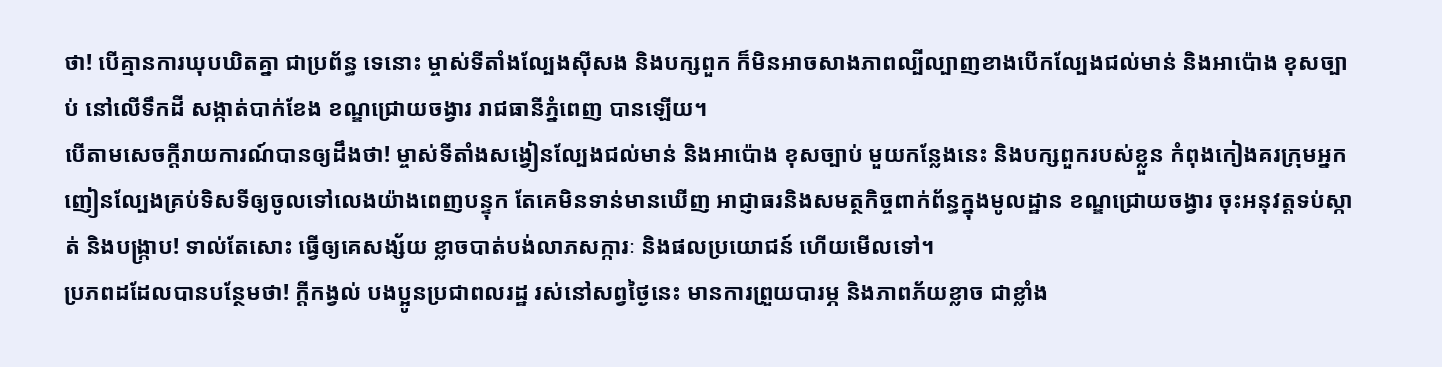ថា! បើគ្មានការឃុបឃិតគ្នា ជាប្រព័ន្ធ ទេនោះ ម្ចាស់ទីតាំងល្បែងសុីសង និងបក្សពួក ក៏មិនអាចសាងភាពល្បីល្បាញខាងបើកល្បែងជល់មាន់ និងអាប៉ោង ខុសច្បាប់ នៅលើទឹកដី សង្កាត់បាក់ខែង ខណ្ឌជ្រោយចង្វារ រាជធានីភ្នំពេញ បានឡើយ។
បើតាមសេចក្តីរាយការណ៍បានឲ្យដឹងថា! ម្ចាស់ទីតាំងសង្វៀនល្បែងជល់មាន់ និងអាប៉ោង ខុសច្បាប់ មួយកន្លែងនេះ និងបក្សពួករបស់ខ្លួន កំពុងកៀងគរក្រុមអ្នកញៀនល្បែងគ្រប់ទិសទីឲ្យចូលទៅលេងយ៉ាងពេញបន្ទុក តែគេមិនទាន់មានឃើញ អាជ្ញាធរនិងសមត្ថកិច្ចពាក់ព័ន្ធក្នុងមូលដ្ឋាន ខណ្ឌជ្រោយចង្វារ ចុះអនុវត្តទប់ស្កាត់ និងបង្ក្រាប! ទាល់តែសោះ ធ្វើឲ្យគេសង្ស័យ ខ្លាចបាត់បង់លាភសក្ការៈ និងផលប្រយោជន៍ ហើយមើលទៅ។
ប្រភពដដែលបានបន្ថែមថា! ក្តីកង្វល់ បងប្អូនប្រជាពលរដ្ឋ រស់នៅសព្វថ្ងៃនេះ មានការព្រួយបារម្ភ និងភាពភ័យខ្លាច ជាខ្លាំង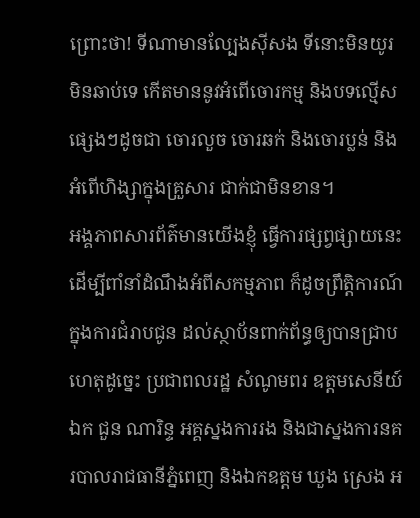ព្រោះថា! ទីណាមានល្បែងស៊ីសង ទីនោះមិនយូរ មិនឆាប់ទេ កើតមាននូវអំពើចោរកម្ម និងបទល្មើសផ្សេងៗដូចជា ចោរលួច ចោរឆក់ និងចោរប្លន់ និងអំពើហិង្សាក្នុងគ្រួសារ ជាក់ជាមិនខាន។
អង្គភាពសារព័ត៌មានយើងខ្ញុំ ធ្វើការផ្សព្វផ្សាយនេះ ដើម្បីពាំនាំដំណឹងអំពីសកម្មភាព ក៏ដូចព្រឹត្តិការណ៍ ក្នុងការជំរាបជូន ដល់ស្ថាប័នពាក់ព័ន្ធឲ្យបានជ្រាប ហេតុដូច្នេះ ប្រជាពលរដ្ឋ សំណូមពរ ឧត្តមសេនីយ៍ឯក ជួន ណារិន្ទ អគ្គស្នងការរង និងជាស្នងការនគរបាលរាជធានីភ្នំពេញ និងឯកឧត្តម ឃួង ស្រេង អ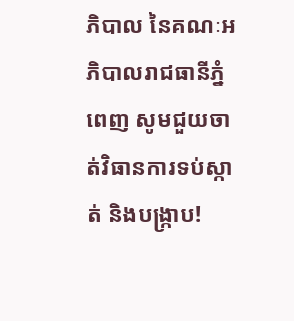ភិបាល នៃគណៈអភិបាលរាជធានីភ្នំពេញ សូមជួយចាត់វិធានការទប់ស្កាត់ និងបង្រ្កាប!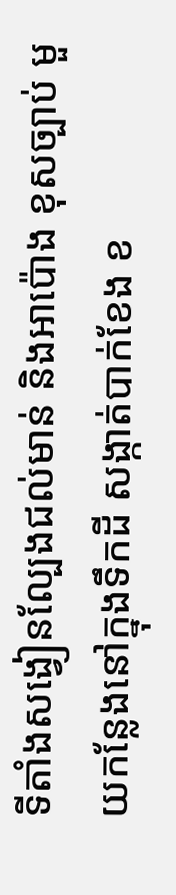ទីតាំងសង្វៀនល្បែងជល់មាន់ និងអាប៉ោង ខុសច្បាប់ មួយកន្លែងនៅក្នុងទឹកដី សង្កាត់បាក់ខែង ខ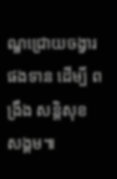ណ្ឌជ្រោយចង្វារ ផងទាន ដើម្បី ពង្រឹង សន្តិសុខ សង្គម៕